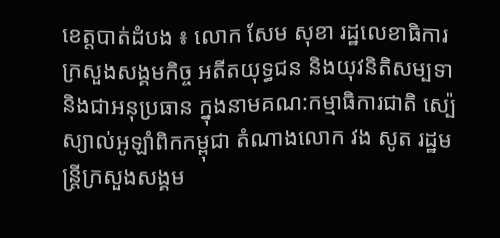ខេត្តបាត់ដំបង ៖ លោក សែម សុខា រដ្ឋលេខាធិការ ក្រសួងសង្គមកិច្ច អតីតយុទ្ធជន និងយុវនិតិសម្បទា និងជាអនុប្រធាន ក្នុងនាមគណ:កម្មាធិការជាតិ ស្ប៉េស្យាល់អូឡាំពិកកម្ពុជា តំណាងលោក វង សូត រដ្ឋមន្ត្រីក្រសួងសង្គម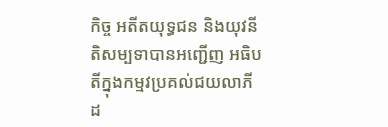កិច្ច អតីតយុទ្ធជន និងយុវនីតិសម្បទាបានអញ្ជើញ អធិបតីក្នុងកម្មវប្រគល់ជយលាភី ដ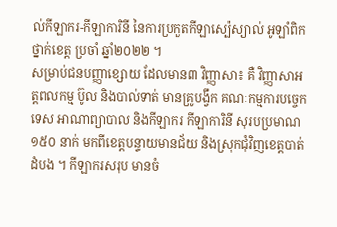ល់កីឡាករ-កីឡាការិនី នៃការប្រកួតកីឡាស្ប៉េស្យាល់ អូឡាំពិក ថ្នាក់ខេត្ត ប្រចាំ ឆ្នាំ២០២២ ។
សម្រាប់ជនបញ្ញាខ្សោយ ដែលមាន៣ វិញ្ញាសា៖ គឺ វិញ្ញាសាអត្តពលកម្ម ប៊ូល និងបាល់ទាត់ មានគ្រូបង្វឹក គណៈកម្មការបច្ចេកទេស អាណាព្យាបាល និងកីឡាករ កីឡាការិនី សុរបប្រមាណ ១៥០ នាក់ មកពីខេត្តបន្ទាយមានជ័យ និងស្រុកជុំវិញខេត្តបាត់ដំបង ។ កីឡាករសរុប មានចំ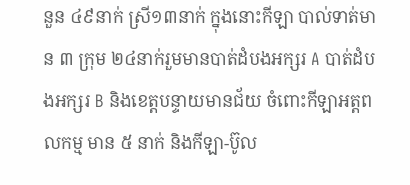នួន ៤៩នាក់ ស្រី១៣នាក់ ក្នុងនោះកីឡា បាល់ទាត់មាន ៣ ក្រុម ២៤នាក់រួមមានបាត់ដំបងអក្សរ A បាត់ដំបងអក្សរ B និងខេត្តបន្ទាយមានជ័យ ចំពោះកីឡាអត្តពលកម្ម មាន ៥ នាក់ និងកីឡា-ប៊ូល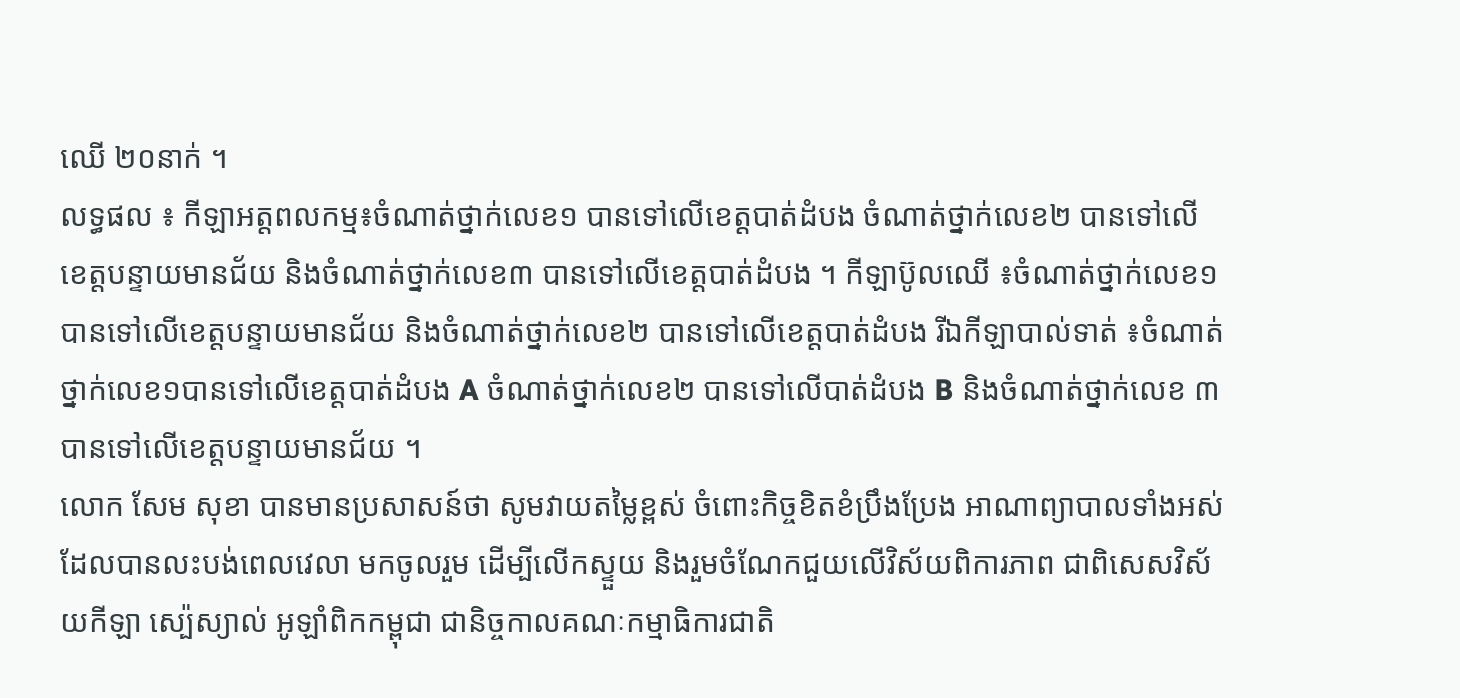ឈើ ២០នាក់ ។
លទ្ធផល ៖ កីឡាអត្តពលកម្ម៖ចំណាត់ថ្នាក់លេខ១ បានទៅលើខេត្តបាត់ដំបង ចំណាត់ថ្នាក់លេខ២ បានទៅលើខេត្តបន្ទាយមានជ័យ និងចំណាត់ថ្នាក់លេខ៣ បានទៅលើខេត្តបាត់ដំបង ។ កីឡាប៊ូលឈើ ៖ចំណាត់ថ្នាក់លេខ១ បានទៅលើខេត្តបន្ទាយមានជ័យ និងចំណាត់ថ្នាក់លេខ២ បានទៅលើខេត្តបាត់ដំបង រីឯកីឡាបាល់ទាត់ ៖ចំណាត់ថ្នាក់លេខ១បានទៅលើខេត្តបាត់ដំបង A ចំណាត់ថ្នាក់លេខ២ បានទៅលើបាត់ដំបង B និងចំណាត់ថ្នាក់លេខ ៣បានទៅលើខេត្តបន្ទាយមានជ័យ ។
លោក សែម សុខា បានមានប្រសាសន៍ថា សូមវាយតម្លៃខ្ពស់ ចំពោះកិច្ចខិតខំប្រឹងប្រែង អាណាព្យាបាលទាំងអស់ ដែលបានលះបង់ពេលវេលា មកចូលរួម ដើម្បីលើកស្ទួយ និងរួមចំណែកជួយលើវិស័យពិការភាព ជាពិសេសវិស័យកីឡា ស្ប៉េស្យាល់ អូឡាំពិកកម្ពុជា ជានិច្ចកាលគណៈកម្មាធិការជាតិ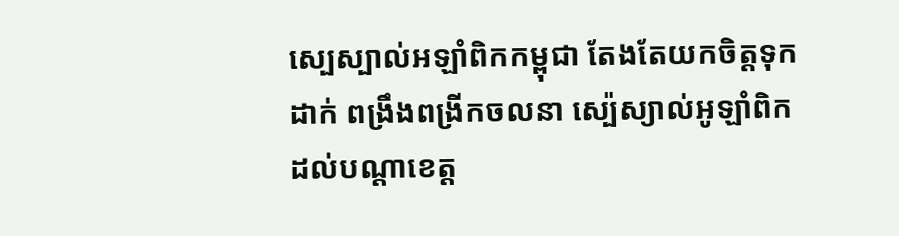ស្បេស្បាល់អឡាំពិកកម្ពុជា តែងតែយកចិត្តទុកដាក់ ពង្រឹងពង្រីកចលនា ស្ប៉េស្យាល់អូឡាំពិក ដល់បណ្តាខេត្ត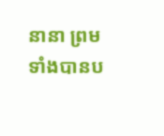នានា ព្រមទាំងបានប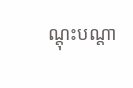ណ្តុះបណ្តា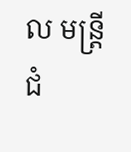ល មន្ត្រីជំ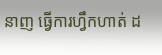នាញ ធ្វើការហ្វឹកហាត់ ដ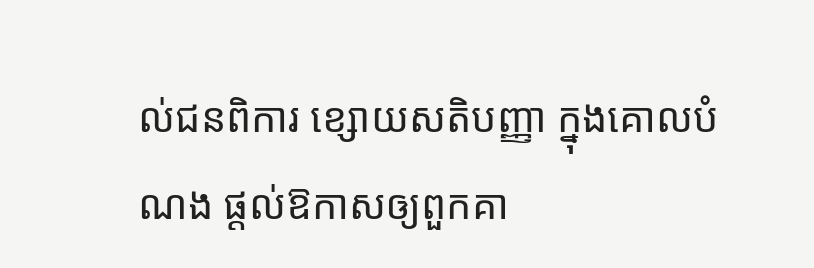ល់ជនពិការ ខ្សោយសតិបញ្ញា ក្នុងគោលបំណង ផ្ដល់ឱកាសឲ្យពួកគា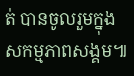ត់ បានចូលរួមក្នុងសកម្មភាពសង្គម៕